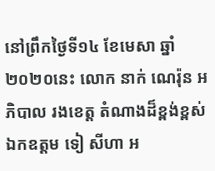នៅព្រឹកថ្ងៃទី១៤ ខែមេសា ឆ្នាំ២០២០នេះ លោក នាក់ ណេរ៉ុន អភិបាល រងខេត្ត តំណាងដ៏ខ្ពង់ខ្ពស់ ឯកឧត្តម ទៀ សីហា អ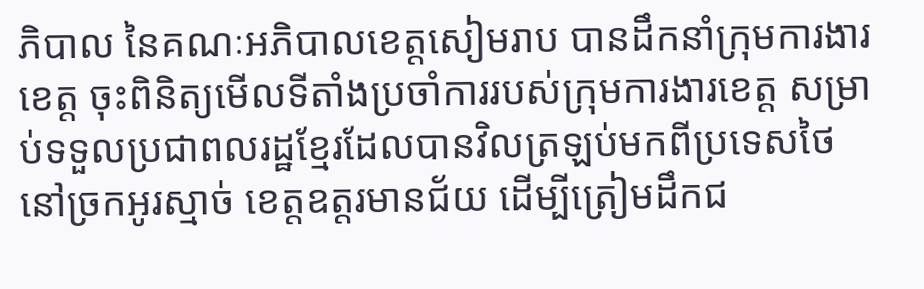ភិបាល នៃគណៈអភិបាលខេត្តសៀមរាប បានដឹកនាំក្រុមការងារខេត្ត ចុះពិនិត្យមើលទីតាំងប្រចាំការរបស់ក្រុមការងារខេត្ត សម្រាប់ទទួលប្រជាពលរដ្ឋខ្មែរដែលបានវិលត្រឡប់មកពីប្រទេសថៃ នៅច្រកអូរស្មាច់ ខេត្តឧត្តរមានជ័យ ដើម្បីត្រៀមដឹកជ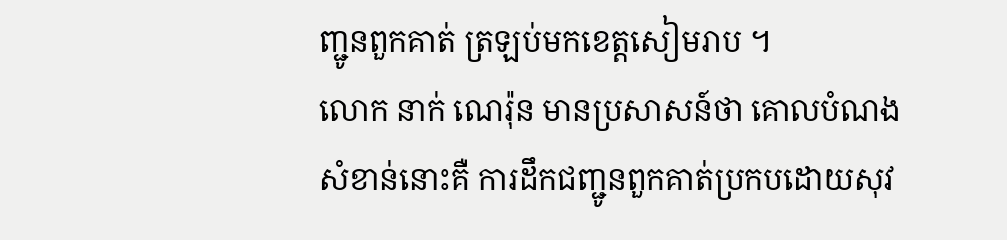ញ្ជូនពួកគាត់ ត្រឡប់មកខេត្តសៀមរាប ។
លោក នាក់ ណេរ៉ុន មានប្រសាសន៍ថា គោលបំណងសំខាន់នោះគឺ ការដឹកជញ្ជូនពួកគាត់ប្រកបដោយសុវ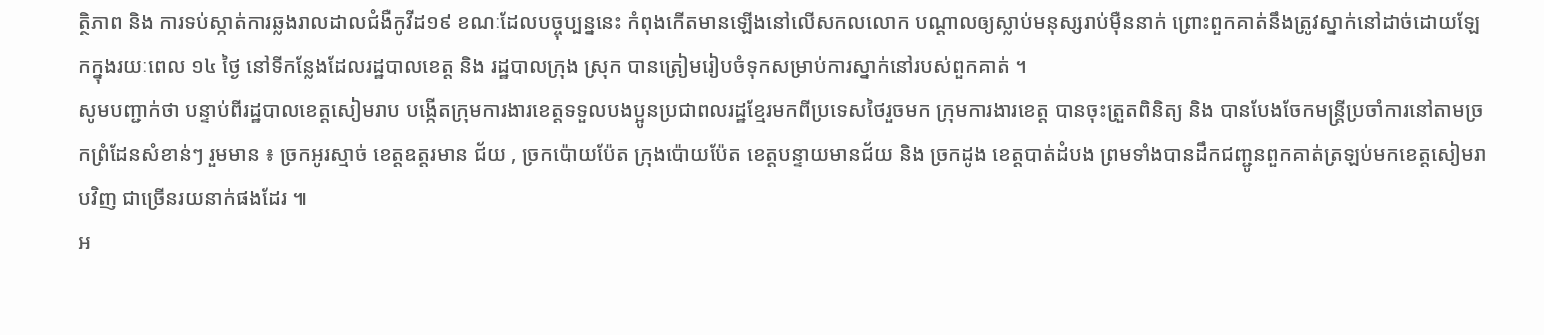ត្ថិភាព និង ការទប់ស្កាត់ការឆ្លងរាលដាលជំងឺកូវីដ១៩ ខណៈដែលបច្ចុប្បន្ននេះ កំពុងកើតមានឡើងនៅលើសកលលោក បណ្ដាលឲ្យស្លាប់មនុស្សរាប់ម៉ឺននាក់ ព្រោះពួកគាត់នឹងត្រូវស្នាក់នៅដាច់ដោយឡែកក្នុងរយៈពេល ១៤ ថ្ងៃ នៅទីកន្លែងដែលរដ្ឋបាលខេត្ត និង រដ្ឋបាលក្រុង ស្រុក បានត្រៀមរៀបចំទុកសម្រាប់ការស្នាក់នៅរបស់ពួកគាត់ ។
សូមបញ្ជាក់ថា បន្ទាប់ពីរដ្ឋបាលខេត្តសៀមរាប បង្កើតក្រុមការងារខេត្តទទួលបងប្អូនប្រជាពលរដ្ឋខ្មែរមកពីប្រទេសថៃរួចមក ក្រុមការងារខេត្ត បានចុះត្រួតពិនិត្យ និង បានបែងចែកមន្ត្រីប្រចាំការនៅតាមច្រកព្រំដែនសំខាន់ៗ រួមមាន ៖ ច្រកអូរស្មាច់ ខេត្តឧត្តរមាន ជ័យ , ច្រកប៉ោយប៉ែត ក្រុងប៉ោយប៉ែត ខេត្តបន្ទាយមានជ័យ និង ច្រកដូង ខេត្តបាត់ដំបង ព្រមទាំងបានដឹកជញ្ជូនពួកគាត់ត្រឡប់មកខេត្តសៀមរាបវិញ ជាច្រើនរយនាក់ផងដែរ ៕
អ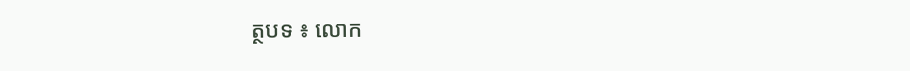ត្ថបទ ៖ លោក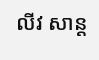លីវ សាន្ត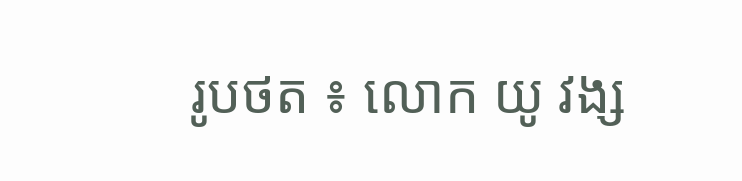រូបថត ៖ លោក យូ វង្ស